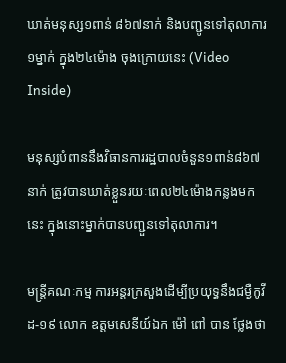ឃាត់មនុស្ស១ពាន់ ៨៦៧នាក់ និងបញ្ជូនទៅតុលាការ ១ម្នាក់ ក្នុង២៤ម៉ោង ចុងក្រោយនេះ (Video Inside)

មនុស្សបំពាននឹងវិធានការរដ្ឋបាលចំនួន១ពាន់៨៦៧ នាក់ ត្រូវបានឃាត់ខ្លួនរយៈពេល២៤ម៉ោងកន្លងមកនេះ ក្នុងនោះម្នាក់បានបញ្ជួនទៅតុលាការ។

មន្ត្រីគណៈកម្ម ការអន្តរក្រសួងដើម្បីប្រយុទ្ធនឹងជម្ងឺកូវីដ-១៩ លោក ឧត្តមសេនីយ៍ឯក ម៉ៅ ពៅ បាន ថ្លែងថា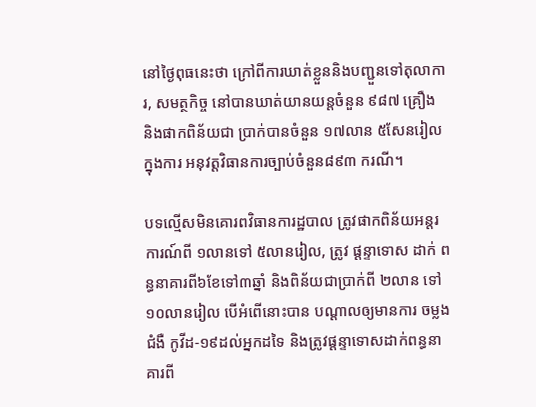នៅថ្ងៃពុធនេះថា ក្រៅពីការឃាត់ខ្លួននិងបញ្ជួនទៅតុលាការ, សមត្ថកិច្ច នៅបានឃាត់យានយន្តចំនួន ៩៨៧ គ្រឿង និងផាកពិន័យជា ប្រាក់បានចំនួន ១៧លាន ៥សែនរៀល ក្នុងការ អនុវត្តវិធានការច្បាប់ចំនួន៨៩៣ ករណី។

បទល្មើសមិនគោរពវិធានការដ្ឋបាល ត្រូវផាកពិន័យអន្តរការណ៍ពី ១លានទៅ ៥លានរៀល, ត្រូវ ផ្ដន្ទាទោស ដាក់ ពន្ធនាគារពី៦ខែទៅ៣ឆ្នាំ និងពិន័យជាប្រាក់ពី ២លាន ទៅ ១០លានរៀល បើអំពើនោះបាន បណ្ដាលឲ្យមានការ ចម្លង ជំងឺ កូវីដ-១៩ដល់អ្នកដទៃ និងត្រូវផ្ដន្ទាទោសដាក់ពន្ធនាគារពី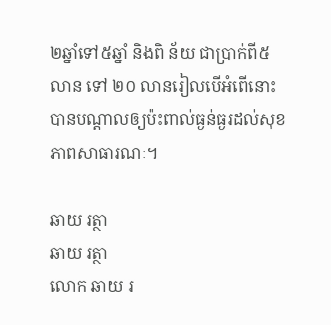២ឆ្នាំទៅ៥ឆ្នាំ និងពិ ន័យ ជាប្រាក់ពី៥លាន ទៅ ២០ លានរៀលបើអំពើនោះបានបណ្ដាលឲ្យប៉ះពាល់ធ្ងន់ធ្ងរដល់សុខភាពសាធារណៈ។

ឆាយ រត្ថា
ឆាយ រត្ថា
លោក ឆាយ រ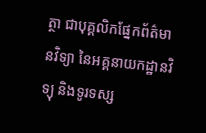ត្ថា ជាបុគ្គលិកផ្នែកព័ត៌មានវិទ្យា នៃអគ្គនាយកដ្ឋានវិទ្យុ និងទូរទស្ស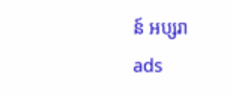ន៍ អប្សរា
ads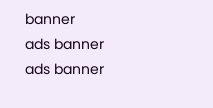banner
ads banner
ads banner